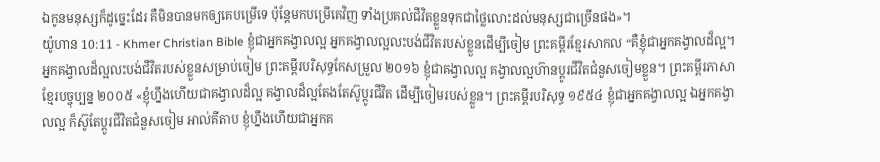ឯកូនមនុស្សក៏ដូច្នេះដែរ គឺមិនបានមកឲ្យគេបម្រើទេ ប៉ុន្ដែមកបម្រើគេវិញ ទាំងប្រគល់ជីវិតខ្លួនទុកជាថ្លៃលោះដល់មនុស្សជាច្រើនផង»។
យ៉ូហាន 10:11 - Khmer Christian Bible ខ្ញុំជាអ្នកគង្វាលល្អ អ្នកគង្វាលល្អលះបង់ជីវិតរបស់ខ្លួនដើម្បីចៀម ព្រះគម្ពីរខ្មែរសាកល “គឺខ្ញុំជាអ្នកគង្វាលដ៏ល្អ។ អ្នកគង្វាលដ៏ល្អលះបង់ជីវិតរបស់ខ្លួនសម្រាប់ចៀម ព្រះគម្ពីរបរិសុទ្ធកែសម្រួល ២០១៦ ខ្ញុំជាគង្វាលល្អ គង្វាលល្អហ៊ានប្តូរជីវិតជំនួសចៀមខ្លួន។ ព្រះគម្ពីរភាសាខ្មែរបច្ចុប្បន្ន ២០០៥ «ខ្ញុំហ្នឹងហើយជាគង្វាលដ៏ល្អ គង្វាលដ៏ល្អតែងតែស៊ូប្ដូរជីវិត ដើម្បីចៀមរបស់ខ្លួន។ ព្រះគម្ពីរបរិសុទ្ធ ១៩៥៤ ខ្ញុំជាអ្នកគង្វាលល្អ ឯអ្នកគង្វាលល្អ ក៏ស៊ូតែប្តូរជីវិតជំនួសចៀម អាល់គីតាប ខ្ញុំហ្នឹងហើយជាអ្នកគ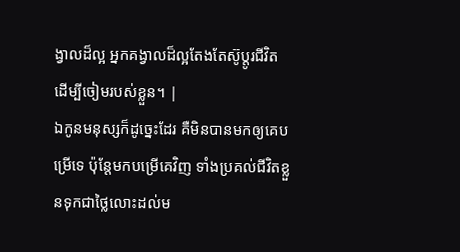ង្វាលដ៏ល្អ អ្នកគង្វាលដ៏ល្អតែងតែស៊ូប្ដូរជីវិត ដើម្បីចៀមរបស់ខ្លួន។ |
ឯកូនមនុស្សក៏ដូច្នេះដែរ គឺមិនបានមកឲ្យគេបម្រើទេ ប៉ុន្ដែមកបម្រើគេវិញ ទាំងប្រគល់ជីវិតខ្លួនទុកជាថ្លៃលោះដល់ម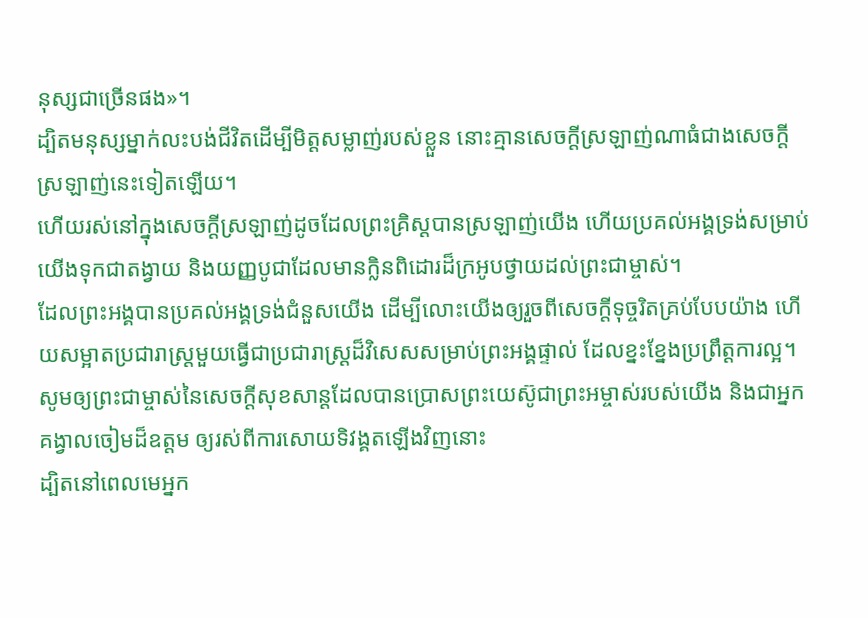នុស្សជាច្រើនផង»។
ដ្បិតមនុស្សម្នាក់លះបង់ជីវិតដើម្បីមិត្ដសម្លាញ់របស់ខ្លួន នោះគ្មានសេចក្ដីស្រឡាញ់ណាធំជាងសេចក្ដីស្រឡាញ់នេះទៀតឡើយ។
ហើយរស់នៅក្នុងសេចក្ដីស្រឡាញ់ដូចដែលព្រះគ្រិស្ដបានស្រឡាញ់យើង ហើយប្រគល់អង្គទ្រង់សម្រាប់យើងទុកជាតង្វាយ និងយញ្ញបូជាដែលមានក្លិនពិដោរដ៏ក្រអូបថ្វាយដល់ព្រះជាម្ចាស់។
ដែលព្រះអង្គបានប្រគល់អង្គទ្រង់ជំនួសយើង ដើម្បីលោះយើងឲ្យរួចពីសេចក្ដីទុច្ចរិតគ្រប់បែបយ៉ាង ហើយសម្អាតប្រជារាស្ត្រមួយធ្វើជាប្រជារាស្ដ្រដ៏វិសេសសម្រាប់ព្រះអង្គផ្ទាល់ ដែលខ្នះខ្នែងប្រព្រឹត្ដការល្អ។
សូមឲ្យព្រះជាម្ចាស់នៃសេចក្ដីសុខសាន្ដដែលបានប្រោសព្រះយេស៊ូជាព្រះអម្ចាស់របស់យើង និងជាអ្នកគង្វាលចៀមដ៏ឧត្ដម ឲ្យរស់ពីការសោយទិវង្គតឡើងវិញនោះ
ដ្បិតនៅពេលមេអ្នក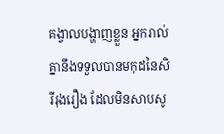គង្វាលបង្ហាញខ្លួន អ្នករាល់គ្នានឹងទទួលបានមកុដនៃសិរីរុងរឿង ដែលមិនសាបសូ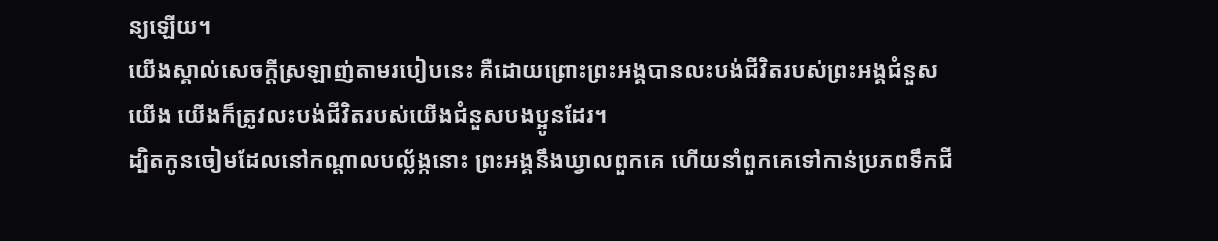ន្យឡើយ។
យើងស្គាល់សេចក្ដីស្រឡាញ់តាមរបៀបនេះ គឺដោយព្រោះព្រះអង្គបានលះបង់ជីវិតរបស់ព្រះអង្គជំនួសយើង យើងក៏ត្រូវលះបង់ជីវិតរបស់យើងជំនួសបងប្អូនដែរ។
ដ្បិតកូនចៀមដែលនៅកណ្ដាលបល្ល័ង្កនោះ ព្រះអង្គនឹងឃ្វាលពួកគេ ហើយនាំពួកគេទៅកាន់ប្រភពទឹកជី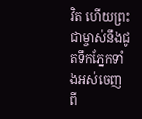វិត ហើយព្រះជាម្ចាស់នឹងជូតទឹកភ្នែកទាំងអស់ចេញពី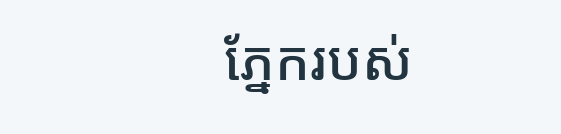ភ្នែករបស់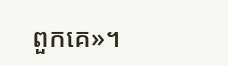ពួកគេ»។